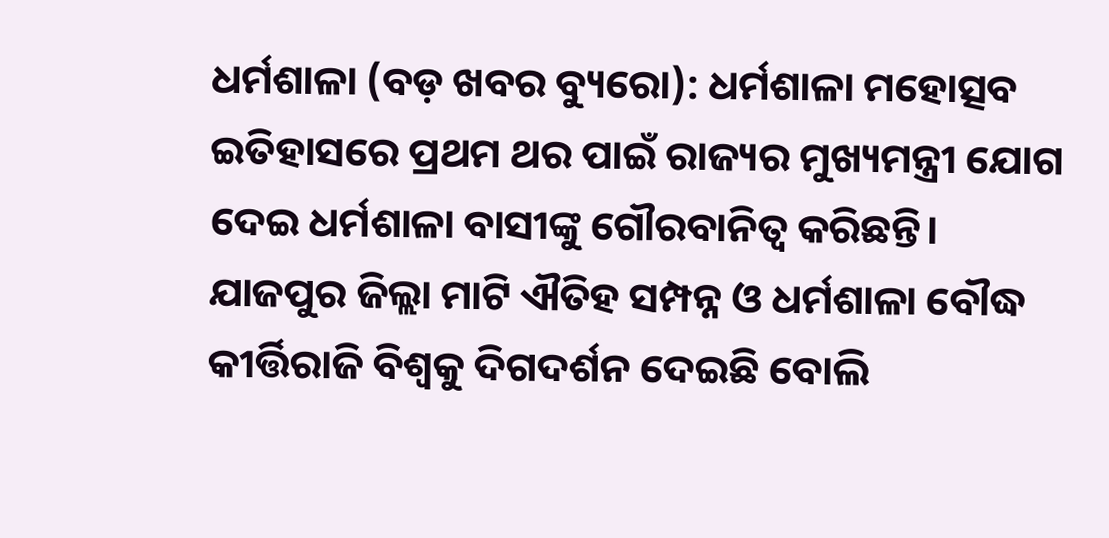ଧର୍ମଶାଳା (ବଡ଼ ଖବର ବ୍ୟୁରୋ): ଧର୍ମଶାଳା ମହୋତ୍ସବ ଇତିହାସରେ ପ୍ରଥମ ଥର ପାଇଁ ରାଜ୍ୟର ମୁଖ୍ୟମନ୍ତ୍ରୀ ଯୋଗ ଦେଇ ଧର୍ମଶାଳା ବାସୀଙ୍କୁ ଗୌରବାନିତ୍ଵ କରିଛନ୍ତି। ଯାଜପୁର ଜିଲ୍ଲା ମାଟି ଐତିହ ସମ୍ପନ୍ନ ଓ ଧର୍ମଶାଳା ବୌଦ୍ଧ କୀର୍ତ୍ତିରାଜି ବିଶ୍ବକୁ ଦିଗଦର୍ଶନ ଦେଇଛି ବୋଲି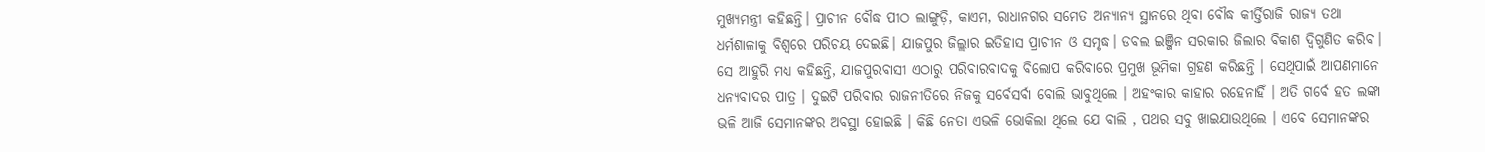ମୁଖ୍ୟମନ୍ତ୍ରୀ କହିଛନ୍ତି। ପ୍ରାଚୀନ ବୌଦ୍ଧ ପୀଠ ଲାଙ୍ଗୁଡ଼ି, କାଏମ, ରାଧାନଗର ସମେତ ଅନ୍ୟାନ୍ୟ ସ୍ଥାନରେ ଥିବା ବୌଦ୍ଧ କୀର୍ତ୍ତିରାଜି ରାଜ୍ୟ ତଥା ଧର୍ମଶାଳାକୁ ବିଶ୍ୱରେ ପରିଚୟ ଦେଇଛି। ଯାଜପୁର ଜିଲ୍ଲାର ଇତିହାସ ପ୍ରାଚୀନ ଓ ସମୃଦ୍ଧ। ଡବଲ ଇଞ୍ଜିନ ସରକାର ଜିଲାର ବିକାଶ ଦ୍ଵିଗୁଣିତ କରିବ।
ସେ ଆହୁରି ମଧ୍ୟ କହିଛନ୍ତି, ଯାଜପୁରବାସୀ ଏଠାରୁ ପରିବାରବାଦକୁ ବିଲୋପ କରିବାରେ ପ୍ରମୁଖ ଭୂମିକା ଗ୍ରହଣ କରିଛନ୍ତି । ସେଥିପାଇଁ ଆପଣମାନେ ଧନ୍ୟବାଦର ପାତ୍ର । ଦୁଇଟି ପରିବାର ରାଜନୀତିରେ ନିଜକୁ ସର୍ବେସର୍ବା ବୋଲି ଭାବୁଥିଲେ । ଅହଂକାର କାହାର ରହେନାହିଁ । ଅତି ଗର୍ବେ ହତ ଲଙ୍କା ଭଳି ଆଜି ସେମାନଙ୍କର ଅବସ୍ଥା ହୋଇଛି । କିଛି ନେତା ଏଭଳି ଭୋକିଲା ଥିଲେ ଯେ ବାଲି , ପଥର ସବୁ ଖାଇଯାଉଥିଲେ । ଏବେ ସେମାନଙ୍କର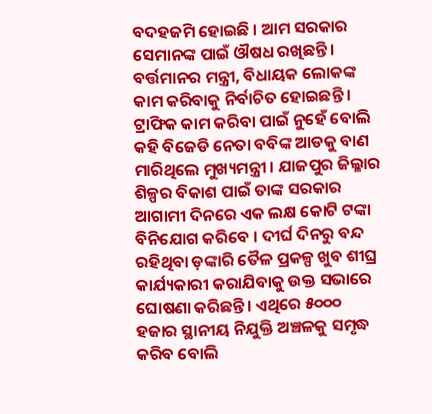ବଦହଜମି ହୋଇଛି । ଆମ ସରକାର ସେମାନଙ୍କ ପାଇଁ ଔଷଧ ରଖିଛନ୍ତି । ବର୍ତ୍ତମାନର ମନ୍ତ୍ରୀ, ବିଧାୟକ ଲୋକଙ୍କ କାମ କରିବାକୁ ନିର୍ବାଚିତ ହୋଇଛନ୍ତି ।
ଟ୍ରାଫିକ କାମ କରିବା ପାଇଁ ନୁହେଁ ବୋଲି କହି ବିଜେଡି ନେତା ବବିଙ୍କ ଆଡକୁ ବାଣ ମାରିଥିଲେ ମୁଖ୍ୟମନ୍ତ୍ରୀ । ଯାଜପୁର ଜିଲ୍ଳାର ଶିଳ୍ପର ବିକାଶ ପାଇଁ ତାଙ୍କ ସରକାର ଆଗାମୀ ଦିନରେ ଏକ ଲକ୍ଷ କୋଟି ଟଙ୍କା ବିନିଯୋଗ କରିବେ । ଦୀର୍ଘ ଦିନରୁ ବନ୍ଦ ରହିଥିବା ଡ଼ଙ୍କାରି ତୈଳ ପ୍ରକଳ୍ପ ଖୁବ ଶୀଘ୍ର କାର୍ଯ୍ୟକାରୀ କରାଯିବାକୁ ଉକ୍ତ ସଭାରେ ଘୋଷଣା କରିଛନ୍ତି। ଏଥିରେ ୫୦୦୦ ହଜାର ସ୍ଥାନୀୟ ନିଯୁକ୍ତି ଅଞ୍ଚଳକୁ ସମୃଦ୍ଧ କରିବ ବୋଲି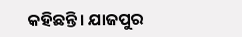କହିଛନ୍ତି। ଯାଜପୁର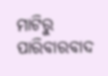ମାଟିରୁ ପାରିବାରବାଦ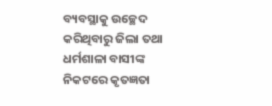ବ୍ୟବସ୍ଥାକୁ ଉଚ୍ଛେଦ କରିଥିବାରୁ ଜିଲା ତଥା ଧର୍ମଶାଳା ବାସୀଙ୍କ ନିକଟରେ କୃତଜ୍ଞତା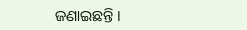ଜଣାଇଛନ୍ତି ।